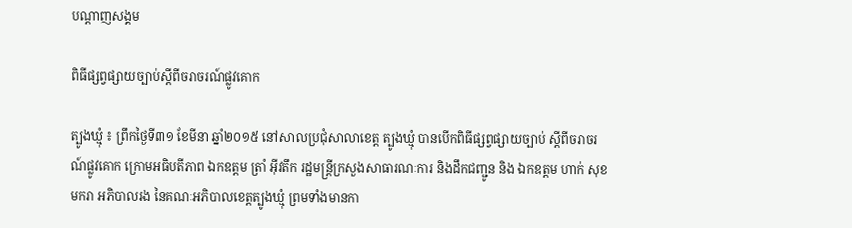បណ្តាញសង្គម

ពិធីផ្សព្វផ្សាយច្បាប់ស្តីពីចរាចរណ៍ផ្លូវគោក

ត្បូងឃ្មុំ ៖ ព្រឹកថ្ងៃទី៣១ ខែមីនា ឆ្នាំ២០១៥ នៅសាលប្រជុំសាលាខេត្ត ត្បូងឃ្មុំ បានបើកពិធីផ្សព្វផ្សាយច្បាប់ ស្តីពីចរាចរណ៍ផ្លូវគោក ក្រោមអធិបតីភាព ឯកឧត្តម ត្រាំ អ៊ីវតឹក រដ្ឋមន្រ្តីក្រសួងសាធារណៈការ និងដឹកជញ្ជូន និង ឯកឧត្តម ហាក់ សុខមករា អភិបាលរង នៃគណៈអភិបាលខេត្តត្បូងឃ្មុំ ព្រមទាំងមានកា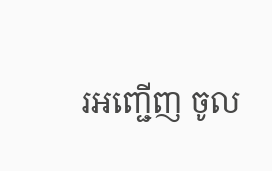រអញ្ជើញ ចូល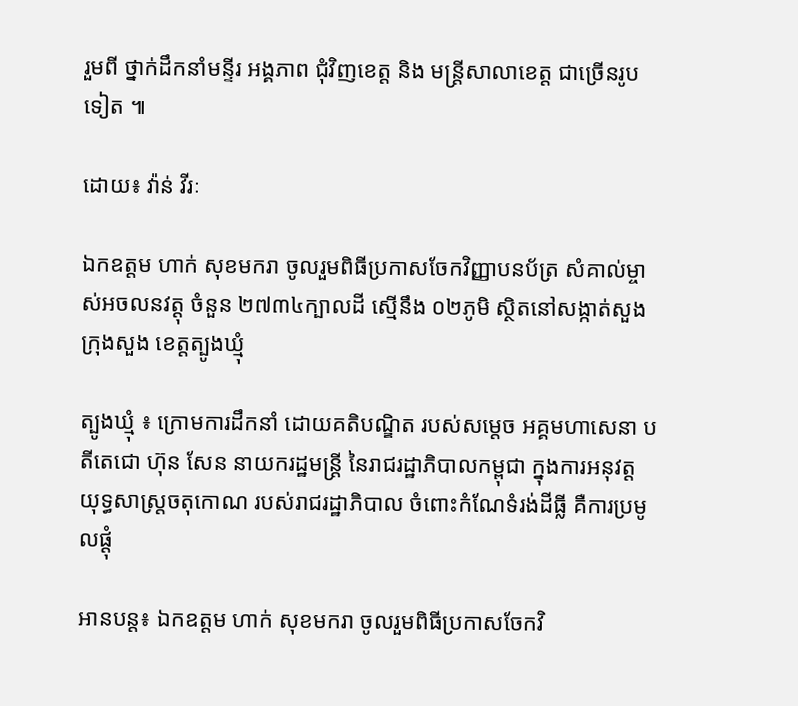រួមពី ថ្នាក់ដឹកនាំមន្ទីរ អង្គភាព ជុំវិញខេត្ត និង មន្រ្តីសាលាខេត្ត ជាច្រើនរូបទៀត ៕

ដោយ៖ វ៉ាន់ វីរៈ

ឯកឧត្តម ហាក់ សុខមករា ចូលរួមពិធីប្រកាសចែកវិញ្ញាបនប័ត្រ សំគាល់ម្ចាស់អចលនវត្តុ ចំនួន ២៧៣៤ក្បាលដី ស្មើនឹង ០២ភូមិ ស្ថិតនៅសង្កាត់សួង ក្រុងសួង ខេត្តត្បូងឃ្មុំ

ត្បូងឃ្មុំ ៖ ក្រោមការដឹកនាំ ដោយគតិបណ្ឌិត របស់សម្ដេច អគ្គមហាសេនា បតីតេជោ ហ៊ុន សែន នាយករដ្ឋមន្ត្រី នៃរាជរដ្ឋាភិបាលកម្ពុជា ក្នុងការអនុវត្ត យុទ្ធសាស្រ្តចតុកោណ របស់រាជរដ្ឋាភិបាល ចំពោះកំណែទំរង់ដីធី្ល គឺការប្រមូលផ្ដុំ

អានបន្ត៖ ឯកឧត្តម ហាក់ សុខមករា ចូលរួមពិធីប្រកាសចែកវិ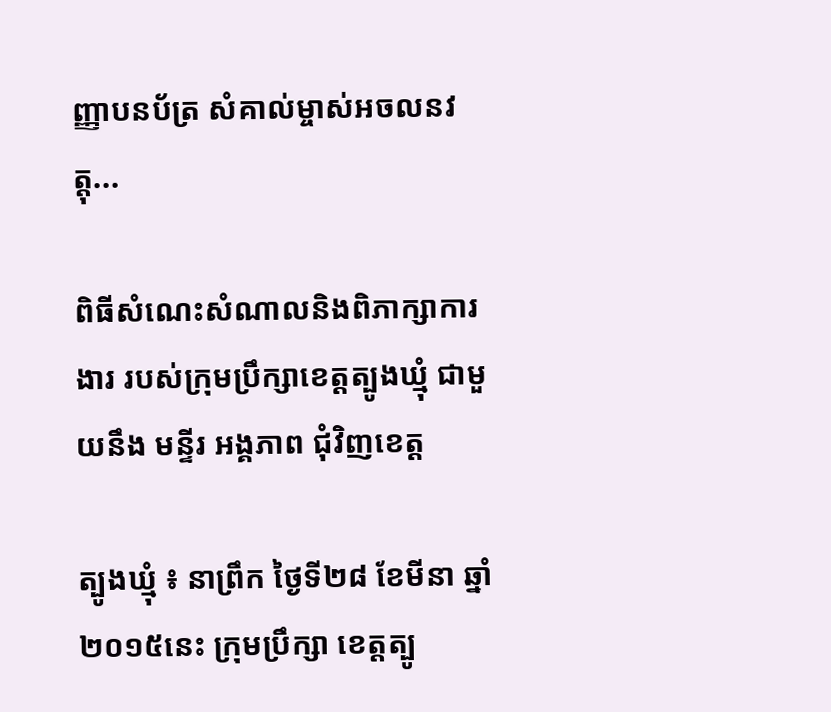ញ្ញាបនប័ត្រ សំគាល់ម្ចាស់អចលនវត្តុ...

ពិធីសំណេះសំណាលនិងពិភាក្សាការងារ របស់ក្រុមប្រឹក្សាខេត្តត្បូងឃ្មុំ ជាមួយនឹង មន្ទីរ អង្គភាព ជុំវិញខេត្ត

ត្បូងឃ្មុំ ៖ នាព្រឹក ថ្ងៃទី២៨ ខែមីនា ឆ្នាំ២០១៥នេះ ក្រុមប្រឹក្សា ខេត្តត្បូ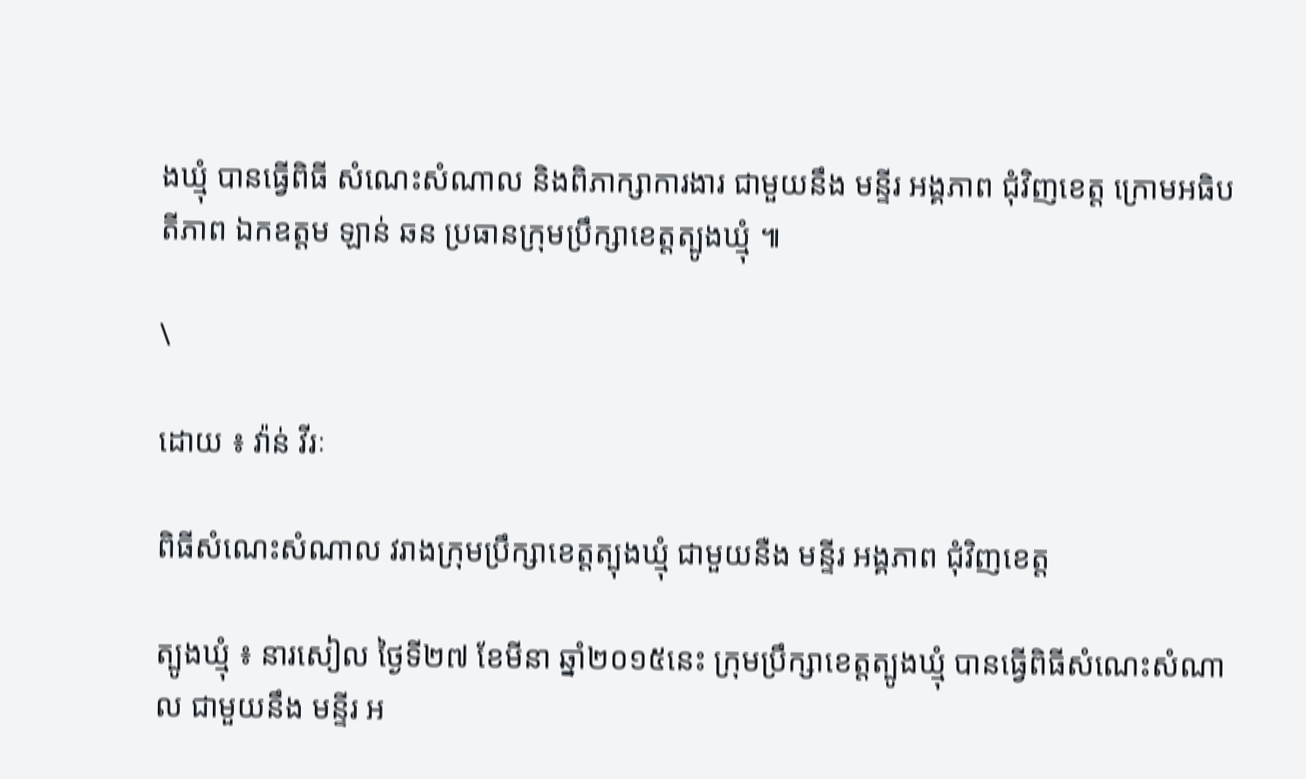ងឃ្មុំ បានធ្វើពិធី សំណេះសំណាល និងពិភាក្សាការងារ ជាមួយនឹង មន្ទីរ អង្គភាព ជុំវិញខេត្ត ក្រោមអធិបតីភាព ឯកឧត្តម ឡាន់ ឆន ប្រធានក្រុមប្រឹក្សាខេត្តត្បូងឃ្មុំ ៕

\

ដោយ ៖ វ៉ាន់ វីរៈ

ពិធីសំណេះសំណាល វរាងក្រុមប្រឹក្សាខេត្តត្បុងឃ្មុំ ជាមួយនឺង មន្ទីរ អង្គភាព ជុំវិញខេត្ត

ត្បូងឃ្មុំ ៖ នារសៀល ថ្ងៃទី២៧ ខែមីនា ឆ្នាំ២០១៥នេះ ក្រុមប្រឹក្សាខេត្តត្បូងឃ្មុំ បានធ្វើពិធីសំណេះសំណាល ជាមួយនឹង មន្ទីរ អ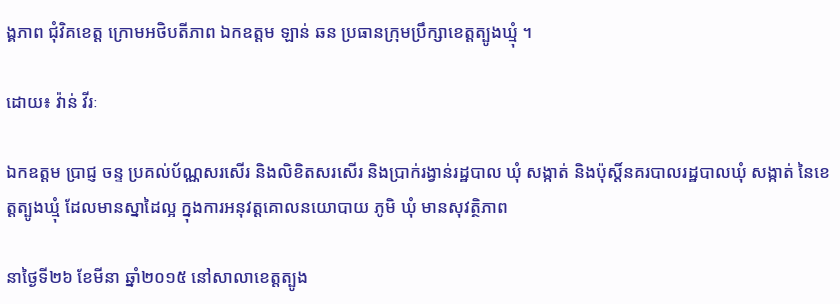ង្គភាព ជុំវិគខេត្ត ក្រោមអថិបតីភាព ឯកឧត្តម ឡាន់ ឆន ប្រធានក្រុមប្រឹក្សាខេត្តត្បូងឃ្មុំ ។

ដោយ៖ វ៉ាន់ វីរៈ

ឯកឧត្តម ប្រាជ្ញ ចន្ទ ប្រគល់ប័ណ្ណសរសើរ និងលិខិតសរសើរ និងប្រាក់រង្វាន់រដ្ឋបាល ឃុំ សង្កាត់ និងប៉ុស្ដិ៍នគរបាលរដ្ឋបាលឃុំ សង្កាត់ នៃខេត្តត្បូងឃ្មុំ ដែលមានស្នាដៃល្អ ក្នុងការអនុវត្តគោលនយោបាយ ភូមិ ឃុំ មានសុវត្ថិភាព

នាថ្ងៃទី២៦ ខែមីនា ឆ្នាំ២០១៥ នៅសាលាខេត្តត្បូង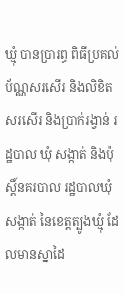ឃ្មុំ បានប្រារព្ធ ពិធីប្រគល់ ប័ណ្ណសរសើរ និងលិខិតសរសើរ និងប្រាក់រង្វាន់ រដ្ឋបាល ឃុំ សង្កាត់ និងប៉ុស្ដិ៍នគរបាល រដ្ឋបាលឃុំ សង្កាត់ នៃខេត្តត្បូងឃ្មុំ ដែលមានស្នាដៃ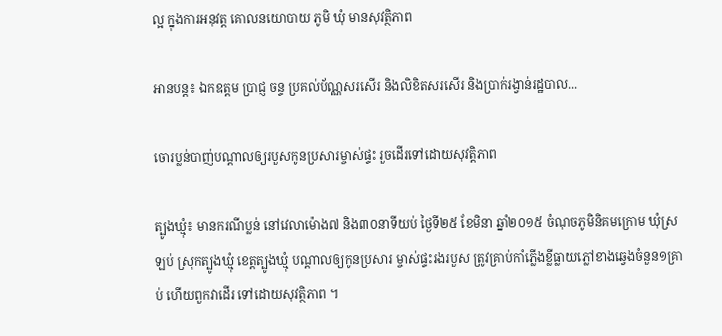ល្អ ក្នុងការអនុវត្ត គោលនយោបាយ ភូមិ ឃុំ មានសុវត្ថិភាព

អានបន្ត៖ ឯកឧត្តម ប្រាជ្ញ ចន្ទ ប្រគល់ប័ណ្ណសរសើរ និងលិខិតសរសើរ និងប្រាក់រង្វាន់រដ្ឋបាល...

ចោរប្លន់បាញ់បណ្តាលឲ្យរបួសកូនប្រសារម្ចាស់ផ្ទះ រួចដើរទៅដោយសុវត្តិភាព

ត្បូងឃ្មុំ៖ មានករណីប្លន់ នៅវេលាម៉ោង៧ និង៣០នាទីយប់ ថ្ងៃទី២៥ ខែមិនា ឆ្នាំ២០១៥ ចំណុចភូមិនិគមក្រោម ឃុំស្រឡប់ ស្រុកត្បូងឃ្មុំ ខេត្តត្បូងឃ្មុំ បណ្តាលឲ្យកូនប្រសារ ម្ចាស់ផ្ទះរងរបួស ត្រូវគ្រាប់កាំភ្លើងខ្លីធ្លាយភ្លៅខាងឆ្វេងចំនួន១គ្រាប់ ហើយពួកវាដើរ ទៅដោយសុវត្ថិភាព ។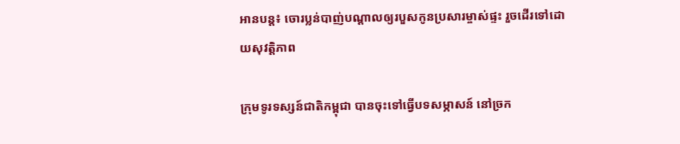អានបន្ត៖ ចោរប្លន់បាញ់បណ្តាលឲ្យរបួសកូនប្រសារម្ចាស់ផ្ទះ រួចដើរទៅដោយសុវត្តិភាព

ក្រុមទូរទស្សន៍ជាតិកម្ពុជា បានចុះទៅធ្វើបទសម្ភាសន៍ នៅច្រក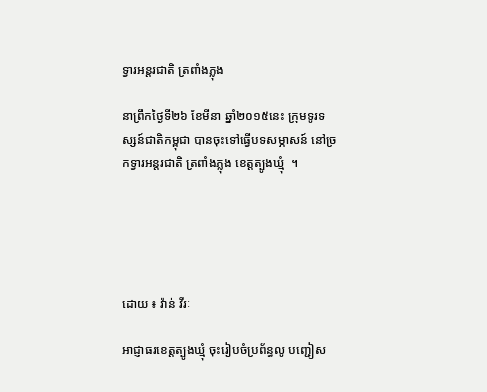ទ្វារអន្តរជាតិ ត្រពាំងភ្លុង

នាព្រឹកថ្ងៃទី២៦ ខែមីនា ឆ្នាំ២០១៥នេះ ក្រុមទូរទស្សន៍ជាតិកម្ពុជា បានចុះទៅធ្វើបទសម្ភាសន៍ នៅច្រកទ្វារអន្តរជាតិ ត្រពាំងភ្លុង ខេត្តត្បូងឃ្មុំ  ។





ដោយ ៖ វ៉ាន់ វីរៈ

អាជ្ញាធរខេត្ដត្បូងឃ្មុំ ចុះរៀបចំប្រព័ន្ធលូ បញ្ជៀស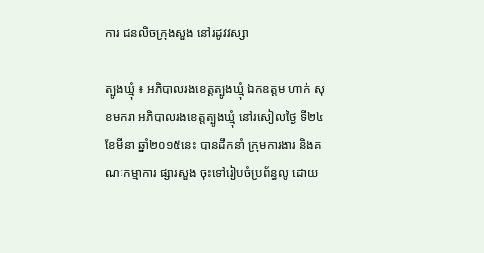ការ ជនលិចក្រុងសួង នៅរដូវវស្សា

ត្បូងឃ្មុំ ៖ អភិបាលរងខេត្ដត្បូងឃ្មុំ ឯកឧត្តម ហាក់ សុខមករា អភិបាលរងខេត្តត្បូងឃ្មុំ នៅរសៀលថ្ងៃ ទី២៤ ខែមីនា ឆ្នាំ២០១៥នេះ បានដឹកនាំ ក្រុមការងារ និងគណៈកម្មាការ ផ្សារសួង ចុះទៅរៀបចំប្រព័ន្ធលូ ដោយ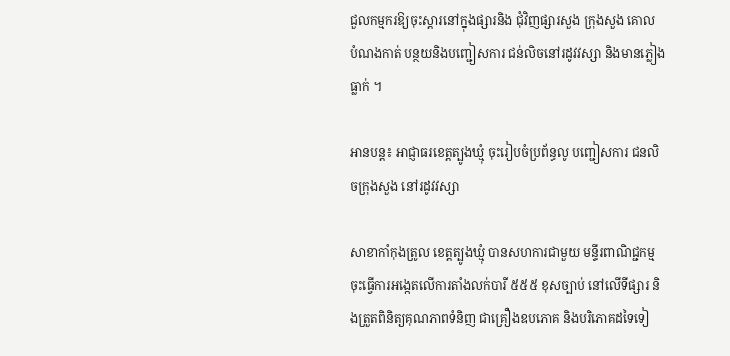ជួលកម្មករឱ្យចុះស្ដារនៅក្នុងផ្សារនិង ជុំវិញផ្សារសួង ក្រុងសួង គោល បំណងកាត់ បន្ថយនិងបញ្ជៀសការ ជន់លិចនៅរដូវវស្សា និងមានភ្លៀងធ្លាក់ ។

អានបន្ត៖ អាជ្ញាធរខេត្ដត្បូងឃ្មុំ ចុះរៀបចំប្រព័ន្ធលូ បញ្ជៀសការ ជនលិចក្រុងសួង នៅរដូវវស្សា

សាខាកាំកុងត្រូល ខេត្តត្បូងឃ្មុំ បានសហការជាមួយ មន្ទីរពាណិជ្ជកម្ម ចុះធ្វើការអង្កេតលើការតាំងលក់បារី ៥៥៥ ខុសច្បាប់ នៅលើទីផ្សារ និងត្រួតពិនិត្យគុណភាពទំនិញ ជាគ្រឿងឧបភោគ និងបរិភោគដទៃទៀ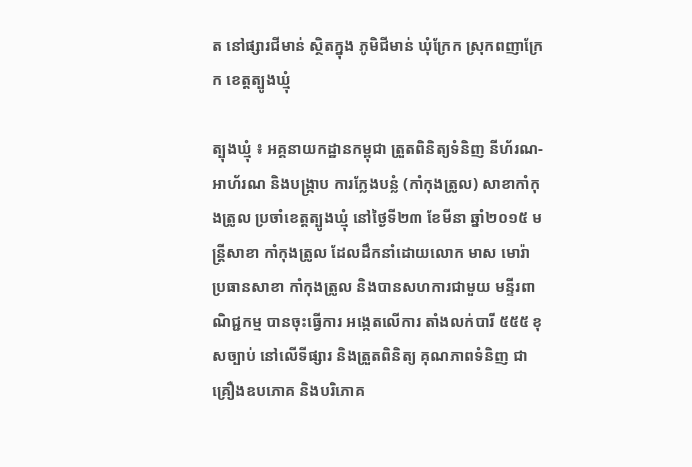ត នៅផ្សារជីមាន់ ស្ថិតក្នុង ភូមិជីមាន់ ឃុំក្រែក ស្រុកពញាក្រែក ខេត្តត្បូងឃ្មុំ

ត្បុងឃ្មុំ ៖ អគ្គនាយកដ្ឋានកម្ពុជា ត្រួតពិនិត្យទំនិញ នីហ័រណ-អាហ័រណ និងបង្ក្រាប ការក្លែងបន្លំ (កាំកុងត្រូល) សាខាកាំកុងត្រូល ប្រចាំខេត្តត្បូងឃ្មុំ នៅថ្ងៃទី២៣ ខែមីនា ឆ្នាំ២០១៥ មន្ត្រីសាខា កាំកុងត្រូល ដែលដឹកនាំដោយលោក មាស មោរ៉ា ប្រធានសាខា កាំកុងត្រូល និងបានសហការជាមួយ មន្ទីរពាណិជ្ជកម្ម បានចុះធ្វើការ អង្កេតលើការ តាំងលក់បារី ៥៥៥ ខុសច្បាប់ នៅលើទីផ្សារ និងត្រួតពិនិត្យ គុណភាពទំនិញ ជាគ្រឿងឧបភោគ និងបរិភោគ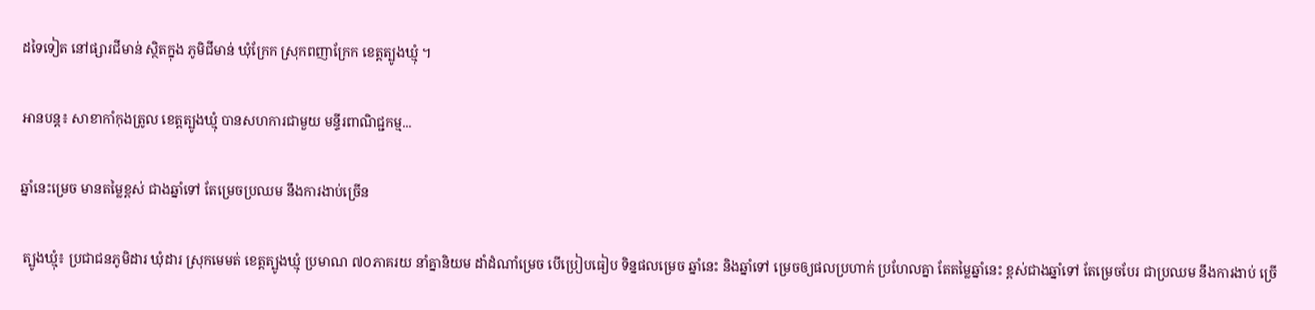ដទៃទៀត នៅផ្សារជីមាន់ ស្ថិតក្នុង ភូមិជីមាន់ ឃុំក្រែក ស្រុកពញាក្រែក ខេត្តត្បូងឃ្មុំ ។

អានបន្ត៖ សាខាកាំកុងត្រូល ខេត្តត្បូងឃ្មុំ បានសហការជាមួយ មន្ទីរពាណិជ្ជកម្ម...

ឆ្នាំនេះម្រេច មានតម្លៃខ្ពស់ ជាងឆ្នាំទៅ តែម្រេចប្រឈម នឹងការងាប់ច្រើន

 ត្បូងឃ្មុំ៖ ប្រជាជនភូមិដារ ឃុំដារ ស្រុកមេមត់ ខេត្តត្បូងឃ្មុំ ប្រមាណ ៧០ភាគរយ នាំគ្នានិយម ដាំដំណាំម្រេច បើប្រៀបធៀប ទិន្នផលម្រេច ឆ្នាំនេះ និងឆ្នាំទៅ ម្រេចឲ្យផលប្រហាក់ ប្រហែលគ្នា តែតម្លៃឆ្នាំនេះ ខ្ពស់ជាងឆ្នាំទៅ តែម្រេចបែរ ជាប្រឈម នឹងការងាប់ ច្រើ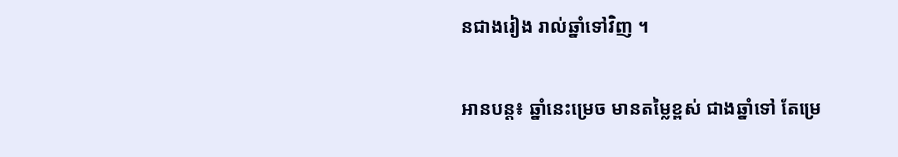នជាងរៀង រាល់ឆ្នាំទៅវិញ ។

អានបន្ត៖ ឆ្នាំនេះម្រេច មានតម្លៃខ្ពស់ ជាងឆ្នាំទៅ តែម្រេ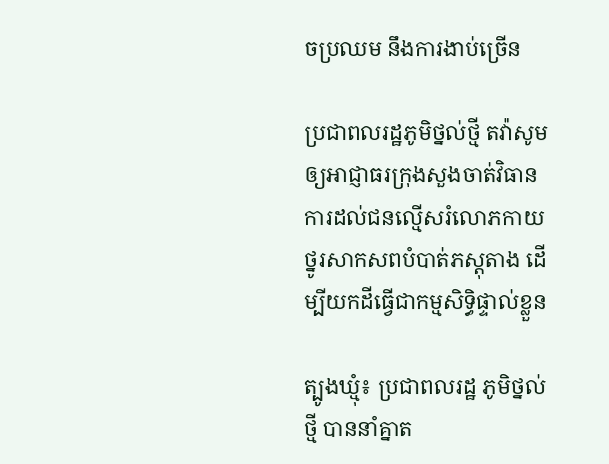ចប្រឈម នឹងការងាប់ច្រើន

ប្រជាពលរដ្ឋភូមិថ្នល់ថ្មី តវ៉ាសូមឲ្យអាជ្ញាធរក្រុងសួងចាត់វិធានការដល់ជនល្មើសរំលោភកាយថ្នូរសាកសពបំបាត់ភស្តុតាង ដើម្បីយកដីធ្វើជាកម្មសិទ្ធិផ្ទាល់ខ្លួន

ត្បូងឃ្មុំ៖ ប្រជាពលរដ្ឋ ភូមិថ្នល់ថ្មី បាននាំគ្នាត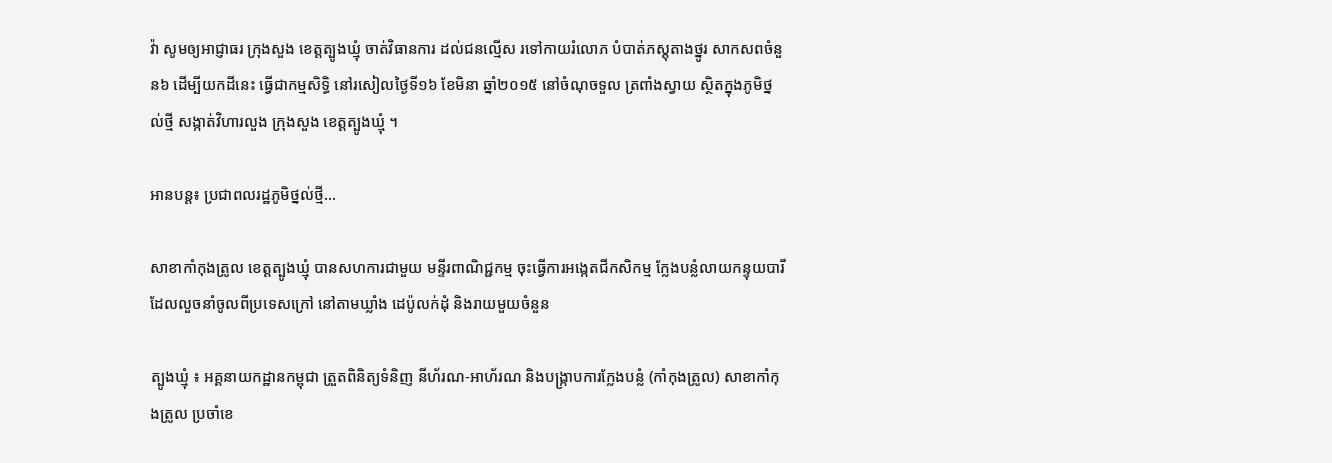វ៉ា សូមឲ្យអាជ្ញាធរ ក្រុងសួង ខេត្តត្បូងឃ្មុំ ចាត់វិធានការ ដល់ជនល្មើស រទៅកាយរំលោភ បំបាត់ភស្តុតាងថ្នូរ សាកសពចំនួន៦ ដើម្បីយកដីនេះ ធ្វើជាកម្មសិទ្ធិ នៅរសៀលថ្ងៃទី១៦ ខែមិនា ឆ្នាំ២០១៥ នៅចំណុចទួល ត្រពាំងស្វាយ ស្ថិតក្នុងភូមិថ្នល់ថ្មី សង្កាត់វិហារលួង ក្រុងសួង ខេត្តត្បូងឃ្មុំ ។

អានបន្ត៖ ប្រជាពលរដ្ឋភូមិថ្នល់ថ្មី...

សាខាកាំកុងត្រូល ខេត្តត្បូងឃ្មុំ បានសហការជាមួយ មន្ទីរពាណិជ្ជកម្ម ចុះធ្វើការអង្កេតជីកសិកម្ម ក្លែងបន្លំលាយកន្ទុយបារី ដែលលួចនាំចូលពីប្រទេសក្រៅ នៅតាមឃ្លាំង ដេប៉ូលក់ដុំ និងរាយមួយចំនួន

ត្បូងឃ្មុំ ៖ អគ្គនាយកដ្ឋានកម្ពុជា ត្រួតពិនិត្យទំនិញ នីហ័រណ-អាហ័រណ និងបង្ក្រាបការក្លែងបន្លំ (កាំកុងត្រូល) សាខាកាំកុងត្រូល ប្រចាំខេ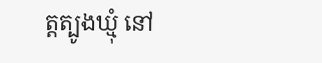ត្តត្បូងឃ្មុំ នៅ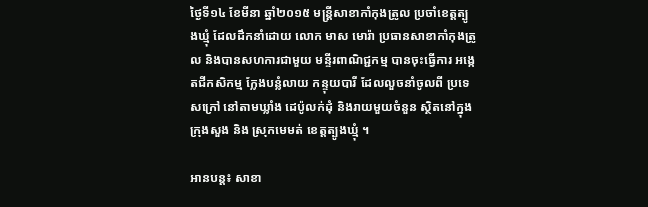ថ្ងៃទី១៤ ខែមីនា ឆ្នាំ២០១៥ មន្ត្រីសាខាកាំកុងត្រូល ប្រចាំខេត្តត្បូងឃ្មុំ ដែលដឹកនាំដោយ លោក មាស មោរ៉ា ប្រធានសាខាកាំកុងត្រូល និងបានសហការជាមួយ មន្ទីរពាណិជ្ជកម្ម បានចុះធ្វើការ អង្កេតជីកសិកម្ម ក្លែងបន្លំលាយ កន្ទុយបារី ដែលលួចនាំចូលពី ប្រទេសក្រៅ នៅតាមឃ្លាំង ដេប៉ូលក់ដុំ និងរាយមួយចំនួន ស្ថិតនៅក្នុង ក្រុងសួង និង ស្រុកមេមត់ ខេត្តត្បូងឃ្មុំ ។

អានបន្ត៖ សាខា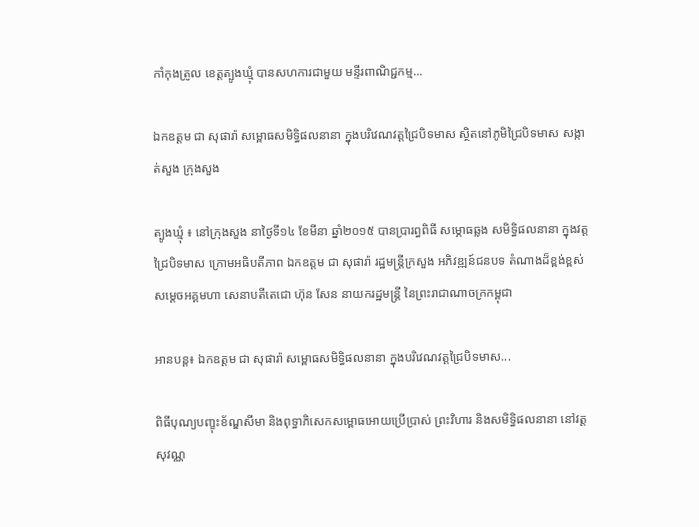កាំកុងត្រូល ខេត្តត្បូងឃ្មុំ បានសហការជាមួយ មន្ទីរពាណិជ្ជកម្ម...

ឯកឧត្តម ជា សុផារ៉ា សម្ពោធសមិទ្ធិផលនានា ក្នុងបរិវេណវត្តជ្រៃបិទមាស ស្ថិតនៅភូមិជ្រៃបិទមាស សង្កាត់សួង ក្រុងសួង

ត្បូងឃ្មុំ ៖ នៅក្រុងសួង នាថ្ងៃទី១៤ ខែមីនា ឆ្នាំ២០១៥ បានប្រារព្ធពិធី សម្ភោធឆ្លង សមិទ្ធិផលនានា ក្នុងវត្ត ជ្រៃបិទមាស ក្រោមអធិបតីភាព ឯកឧត្តម ជា សុផារ៉ា រដ្ឋមន្ត្រីក្រសួង អភិវឌ្ឍន៍ជនបទ តំណាងដ៏ខ្ពង់ខ្ពស់ សម្ដេចអគ្គមហា សេនាបតីតេជោ ហ៊ុន សែន នាយករដ្ឋមន្ត្រី នៃព្រះរាជាណាចក្រកម្ពុជា

អានបន្ត៖ ឯកឧត្តម ជា សុផារ៉ា សម្ពោធសមិទ្ធិផលនានា ក្នុងបរិវេណវត្តជ្រៃបិទមាស...

ពិធីបុណ្យបញ្ខុះខ័ណ្ឌសីមា និងពុទ្ធាភិសេកសម្ពោធអោយប្រើប្រាស់ ព្រះវិហារ និងសមិទ្ធិផលនានា នៅវត្ត សុវណ្ណ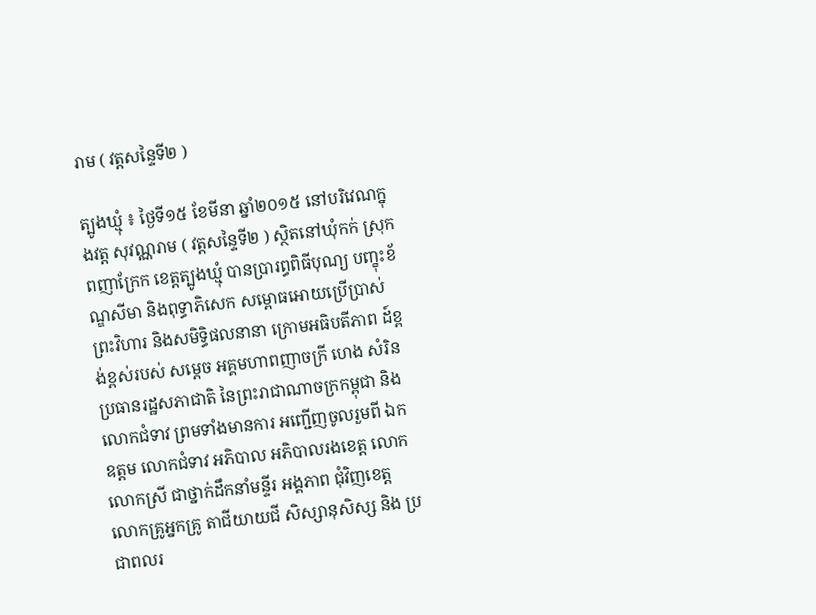រាម ( វត្តសន្ទៃទី២ )

ត្បូងឃ្មុំ ៖ ថ្ងៃទី១៥ ខែមីនា ឆ្នាំ២០១៥ នៅបរិវេណក្នុងវត្ត សុវណ្ណរាម ( វត្តសន្ទៃទី២ ) ស្ថិតនៅឃុំកក់ ស្រុកពញាក្រែក ខេត្តត្បូងឃ្មុំ បានប្រារព្ធពិធីបុណ្យ បញ្ខុះខ័ណ្ឌសីមា និងពុទ្ធាភិសេក សម្ពោធអោយប្រើប្រាស់ ព្រះវិហារ និងសមិទ្ធិផលនានា ក្រោមអធិបតីភាព ដ៍ខ្ពង់ខ្ពស់របស់ សម្តេច អគ្គមហាពញាចក្រី ហេង សំរិន ប្រធានរដ្ឋសភាជាតិ នៃព្រះរាជាណាចក្រកម្ពុជា និងលោកជំទាវ ព្រមទាំងមានការ អញ្ជើញចូលរួមពី ឯកឧត្តម លោកជំទាវ អភិបាល អភិបាលរងខេត្ត លោក លោកស្រី ជាថ្នាក់ដឹកនាំមន្ទីរ អង្គភាព ជុំវិញខេត្ត លោកគ្រូអ្នកគ្រូ តាជីយាយជី សិស្សានុសិស្ស និង ប្រជាពលរ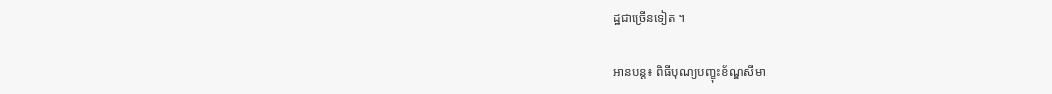ដ្ឋជាច្រើនទៀត ។

អានបន្ត៖ ពិធីបុណ្យបញ្ខុះខ័ណ្ឌសីមា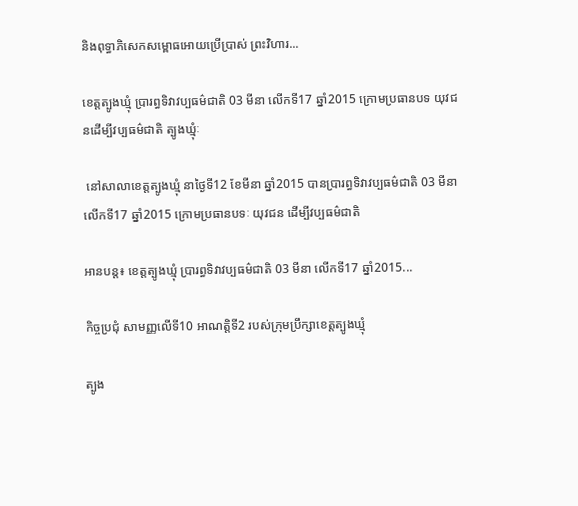និងពុទ្ធាភិសេកសម្ពោធអោយប្រើប្រាស់ ព្រះវិហារ...

ខេត្តត្បូងឃ្មុំ ប្រារព្ធទិវាវប្បធម៌ជាតិ 03 មីនា លើកទី17 ឆ្នាំ2015 ក្រោមប្រធានបទ យុវជនដើម្បីវប្បធម៌ជាតិ ត្បូងឃ្មុំៈ

 នៅសាលាខេត្តត្បូងឃ្មុំ នាថ្ងៃទី12 ខែមីនា ឆ្នាំ2015 បានប្រារព្ធទិវាវប្បធម៌ជាតិ 03 មីនា លើកទី17 ឆ្នាំ2015 ក្រោមប្រធានបទៈ យុវជន ដើម្បីវប្បធម៌ជាតិ

អានបន្ត៖ ខេត្តត្បូងឃ្មុំ ប្រារព្ធទិវាវប្បធម៌ជាតិ 03 មីនា លើកទី17 ឆ្នាំ2015...

កិច្ចប្រជុំ សាមញ្ញលើទី10 អាណត្តិទី2 របស់ក្រុមប្រឹក្សាខេត្តត្បូងឃ្មុំ

ត្បូង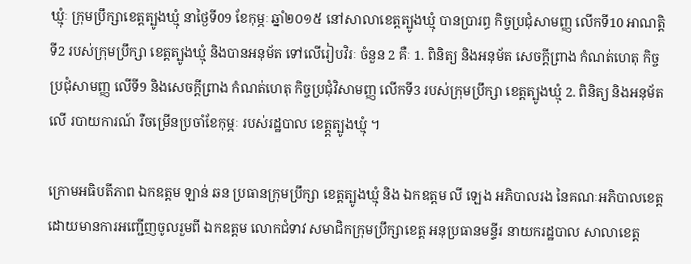ឃ្មុំៈ ក្រុមប្រឹក្សាខេត្តត្បូងឃ្មុំ នាថ្ងៃទី09 ខែកុម្ភៈ ឆ្នាំ២០១៥ នៅសាលាខេត្តត្បូងឃ្មុំ បានប្រារព្ធ កិច្វប្រជុំសាមញ្ញ លើកទី10 អាណត្តិទី2 របស់ក្រុមប្រឹក្សា ខេត្តត្បូងឃ្មុំ និងបានអនុម័ត ទៅលើរៀបវិរៈ ចំនួន 2 គឺៈ 1. ពិនិត្យ និងអនុម័ត សេចក្ដីព្រាង កំណត់ហេតុ កិច្ចប្រជុំសាមញ្ញ លើទី9 និងសេចក្ដីព្រាង កំណត់ហេតុ កិច្ចប្រជុំវិសាមញ្ញ លើកទី3 របស់ក្រុមប្រឹក្សា ខេត្តត្បូងឃ្មុំ 2. ពិនិត្យ និងអនុម័តលើ របាយការណ៍ រឺចម្រើនប្រចាំខែកុម្ភៈ របស់រដ្ឋបាល ខេត្ត្តត្បូងឃ្មុំ ។

ក្រោមអធិបតីភាព ឯកឧត្តម ឡាន់ ឆន ប្រធានក្រុមប្រឹក្សា ខេត្តត្បូងឃ្មុំ និង ឯកឧត្តម លី ឡេង អភិបាលរង នៃគណៈអភិបាលខេត្ត ដោយមានការអញ្ជើញចូលរួមពី ឯកឧត្តម លោកជំទាវ សមាជិកក្រុមប្រឹក្សាខេត្ត អនុប្រធានមន្ទីរ នាយករដ្ឋបាល សាលាខេត្ត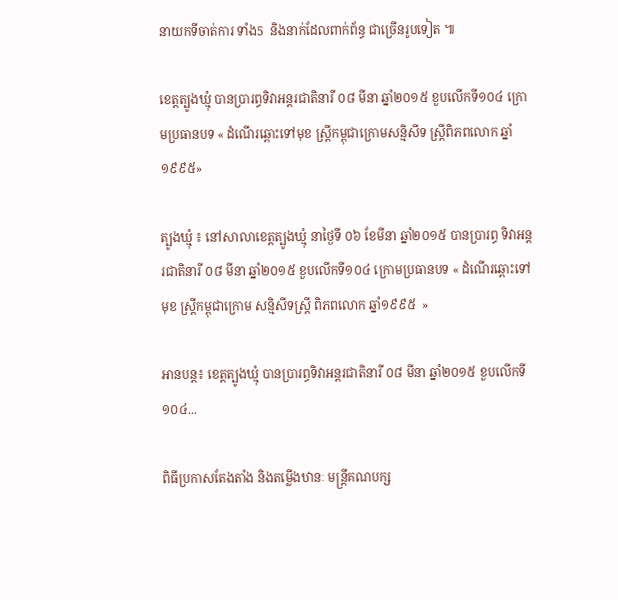នាយកទីចាត់ការ ទាំង5  និងនាក់ដែលពាក់ព័ន្ធ ជាច្រើនរូបទៀត ៕

ខេត្តត្បូងឃ្មុំ បានប្រារព្ធទិវាអន្តរជាតិនារី ០៨ មីនា ឆ្នាំ២០១៥ ខួបលើកទី១០៤ ក្រោមប្រធានបទ « ដំណើរឆ្ពោះទៅមុខ ស្ត្រីកម្ពុជាក្រោមសន្មិសីទ ស្រ្តីពិភពលោក ឆ្នាំ១៩៩៥»

ត្បូងឃ្មុំ ៖ នៅសាលាខេត្តត្បូងឃ្មុំ នាថ្ងៃទី ០៦ ខែមីនា ឆ្នាំ២០១៥ បានប្រារព្ធ ទិវាអន្តរជាតិនារី ០៨ មីនា ឆ្នាំ២០១៥ ខួបលើកទី១០៤ ក្រោមប្រធានបទ « ដំណើរឆ្ពោះទៅមុខ ស្ត្រីកម្ពុជាក្រោម សន្មិសីទស្រ្តី ពិភពលោក ឆ្នាំ១៩៩៥  »

អានបន្ត៖ ខេត្តត្បូងឃ្មុំ បានប្រារព្ធទិវាអន្តរជាតិនារី ០៨ មីនា ឆ្នាំ២០១៥ ខួបលើកទី១០៤...

ពិធីប្រកាសតែងតាំង និងតម្លើងឋានៈ មន្ត្រីគណបក្ស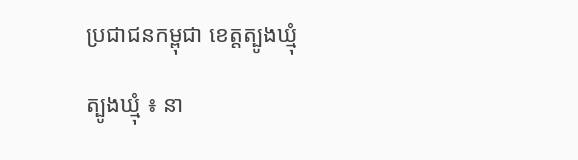ប្រជាជនកម្ពុជា ខេត្តត្បូងឃ្មុំ

ត្បូងឃ្មុំ ៖ នា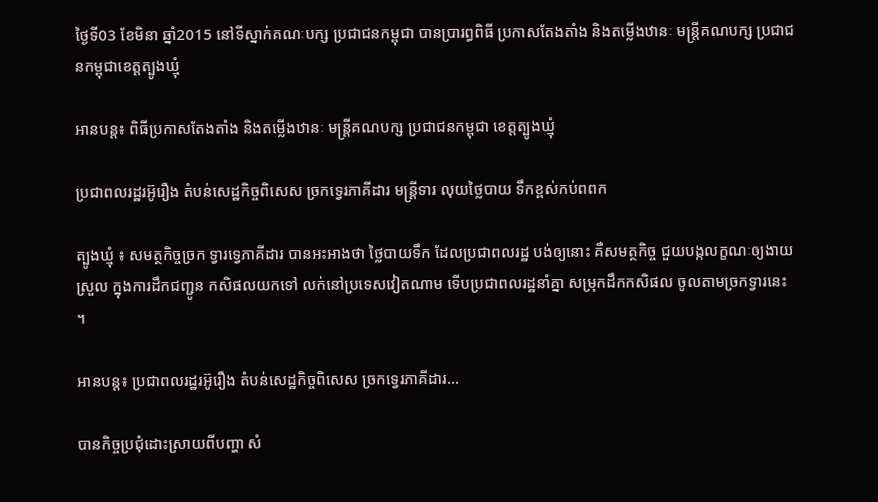ថ្ងៃទី03 ខែមិនា ឆ្នាំ2015 នៅទីស្នាក់គណៈបក្ស ប្រជាជនកម្ពុជា បានប្រារព្ធពិធី ប្រកាសតែងតាំង និងតម្លើងឋានៈ មន្ត្រីគណបក្ស ប្រជាជនកម្ពុជាខេត្តត្បូងឃ្មុំ

អានបន្ត៖ ពិធីប្រកាសតែងតាំង និងតម្លើងឋានៈ មន្ត្រីគណបក្ស ប្រជាជនកម្ពុជា ខេត្តត្បូងឃ្មុំ

ប្រជាពលរដ្ឋរអ៊ូរឿង តំបន់សេដ្ឋកិច្ចពិសេស ច្រកទ្វេរភាគីដារ មន្ត្រីទារ លុយថ្លៃបាយ ទឹកខ្ពស់កប់ពពក

ត្បូងឃ្មុំ ៖ សមត្ថកិច្ចច្រក ទ្វារទ្វេភាគីដារ បានអះអាងថា ថ្លៃបាយទឹក ដែលប្រជាពលរដ្ឋ បង់ឲ្យនោះ គឺសមត្ថកិច្ច ជួយបង្កលក្ខណៈឲ្យងាយស្រួល ក្នុងការដឹកជញ្ជូន កសិផលយកទៅ លក់នៅប្រទេសវៀតណាម ទើបប្រជាពលរដ្ឋនាំគ្នា សម្រុកដឹកកសិផល ចូលតាមច្រកទ្វារនេះ ។

អានបន្ត៖ ប្រជាពលរដ្ឋរអ៊ូរឿង តំបន់សេដ្ឋកិច្ចពិសេស ច្រកទ្វេរភាគីដារ...

បានកិច្ចប្រជុំដោះស្រាយពីបញ្ហា សំ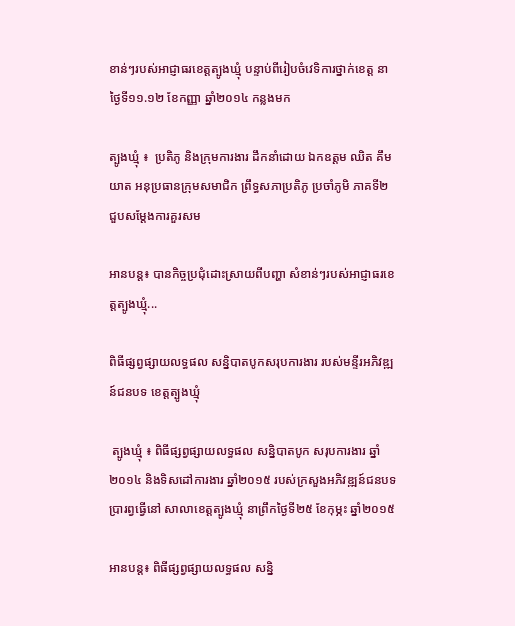ខាន់ៗរបស់អាជ្ញាធរខេត្តត្បូងឃ្មុំ បន្ទាប់ពីរៀបចំវេទិការថ្នាក់ខេត្ត នាថ្ងៃទី១១.១២ ខែកញ្ញា ឆ្នាំ២០១៤ កន្លងមក

ត្បូងឃ្មុំ ៖  ប្រតិភូ និងក្រុមការងារ ដឹកនាំដោយ ឯកឧត្តម ឈិត គឹមយាត អនុប្រធានក្រុមសមាជិក ព្រឹទ្ធសភាប្រតិភូ ប្រចាំភូមិ ភាគទី២ ជួបសម្តែងការគួរសម

អានបន្ត៖ បានកិច្ចប្រជុំដោះស្រាយពីបញ្ហា សំខាន់ៗរបស់អាជ្ញាធរខេត្តត្បូងឃ្មុំ...

ពិធីផ្សព្វផ្សាយលទ្ធផល សន្និបាតបូកសរុបការងារ របស់មន្ទីរអភិវឌ្ឍន៍ជនបទ ខេត្តត្បូងឃ្មុំ

 ត្បូងឃ្មុំ ៖ ពិធីផ្សព្វផ្សាយលទ្ធផល សន្និបាតបូក សរុបការងារ ឆ្នាំ២០១៤ និងទិសដៅការងារ ឆ្នាំ២០១៥ របស់ក្រសួងអភិវឌ្ឍន៍ជនបទ ប្រារព្វធ្វើនៅ សាលាខេត្តត្បូងឃ្មុំ នាព្រឹកថ្ងៃទី២៥ ខែកុម្ភះ ឆ្នាំ២០១៥

អានបន្ត៖ ពិធីផ្សព្វផ្សាយលទ្ធផល សន្និ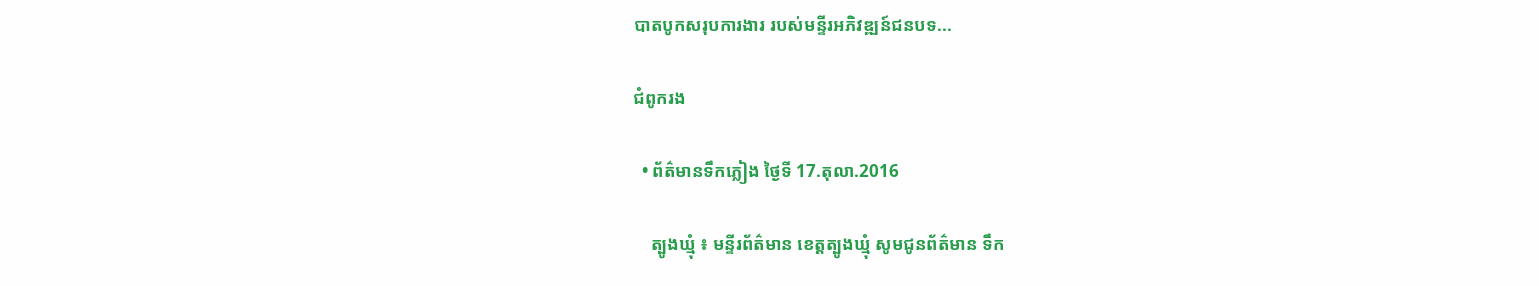បាតបូកសរុបការងារ របស់មន្ទីរអភិវឌ្ឍន៍ជនបទ...

ជំពូករង

  • ព័ត៌មានទឹកភ្លៀង ថ្ងៃទី 17.តុលា.2016

    ត្បូងឃ្មុំ ៖ មន្ទីរព័ត៌មាន ខេត្តត្បូងឃ្មុំ សូមជូនព័ត៌មាន ទឹក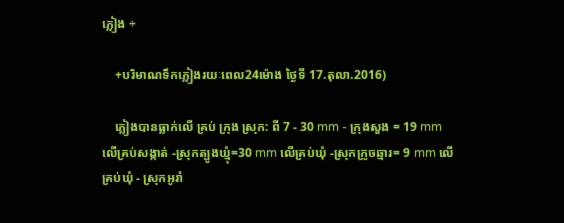ភ្លៀង ÷

    +បរិមាណទឹកភ្លៀងរយៈពេល24ម៉ោង ថ្ងៃទី 17.តុលា.2016)

    ភ្លៀងបានធ្លាក់លើ គ្រប់ ក្រុង ស្រុក: ពី 7 - 30 mm - ក្រុងសួង = 19 mm លើគ្រប់សង្កាត់ -ស្រុកត្បូងឃ្មុំ=30 mm លើគ្រប់ឃុំ -ស្រុកក្រូចឆ្មារ= 9 mm លើគ្រប់ឃុំ - ស្រុកអូរាំ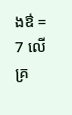ងឳ = 7 លើគ្រ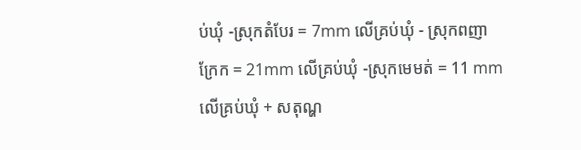ប់ឃុំ -ស្រុកតំបែរ = 7mm លើគ្រប់ឃុំ - ស្រុកពញាក្រែក = 21mm លើគ្រប់ឃុំ -ស្រុកមេមត់ = 11 mm លើគ្រប់ឃុំ + សតុណ្ហ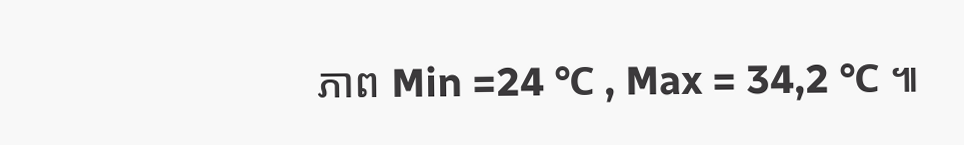ភាព Min =24 ℃ , Max = 34,2 ℃ ៕